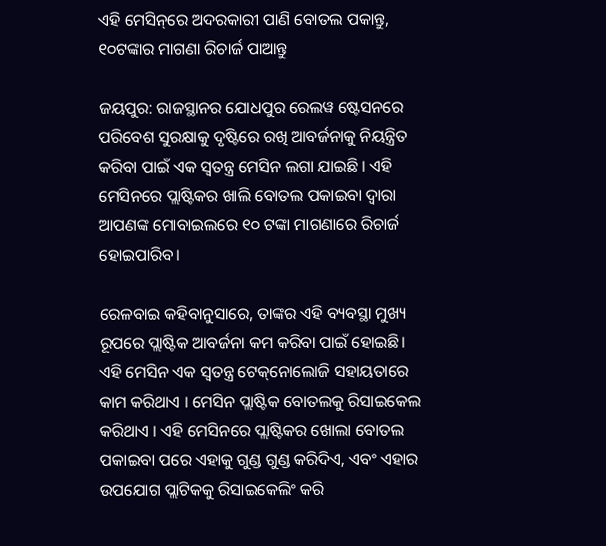ଏହି ମେସିନ୍‌ରେ ଅଦରକାରୀ ପାଣି ବୋତଲ ପକାନ୍ତୁ, ୧୦ଟଙ୍କାର ମାଗଣା ରିଚାର୍ଜ ପାଆନ୍ତୁ

ଜୟପୁର: ରାଜସ୍ଥାନର ଯୋଧପୁର ରେଲୱ ଷ୍ଟେସନରେ ପରିବେଶ ସୁରକ୍ଷାକୁ ଦୃଷ୍ଟିରେ ରଖି ଆବର୍ଜନାକୁ ନିୟନ୍ତ୍ରିତ କରିବା ପାଇଁ ଏକ ସ୍ୱତନ୍ତ୍ର ମେସିନ ଲଗା ଯାଇଛି । ଏହି ମେସିନରେ ପ୍ଲାଷ୍ଟିକର ଖାଲି ବୋତଲ ପକାଇବା ଦ୍ୱାରା ଆପଣଙ୍କ ମୋବାଇଲରେ ୧୦ ଟଙ୍କା ମାଗଣାରେ ରିଚାର୍ଜ ହୋଇପାରିବ।

ରେଳବାଇ କହିବାନୁସାରେ, ତାଙ୍କର ଏହି ବ୍ୟବସ୍ଥା ମୁଖ୍ୟ ରୂପରେ ପ୍ଲାଷ୍ଟିକ ଆବର୍ଜନା କମ କରିବା ପାଇଁ ହୋଇଛି। ଏହି ମେସିନ ଏକ ସ୍ୱତନ୍ତ୍ର ଟେକ୍‌ନୋଲୋଜି ସହାୟତାରେ କାମ କରିଥାଏ । ମେସିନ ପ୍ଲାଷ୍ଟିକ ବୋତଲକୁ ରିସାଇକେଲ କରିଥାଏ । ଏହି ମେସିନରେ ପ୍ଲାଷ୍ଟିକର ଖୋଲା ବୋତଲ ପକାଇବା ପରେ ଏହାକୁ ଗୁଣ୍ଡ ଗୁଣ୍ଡ କରିଦିଏ, ଏବଂ ଏହାର ଉପଯୋଗ ପ୍ଲାଟିକକୁ ରିସାଇକେଲିଂ କରି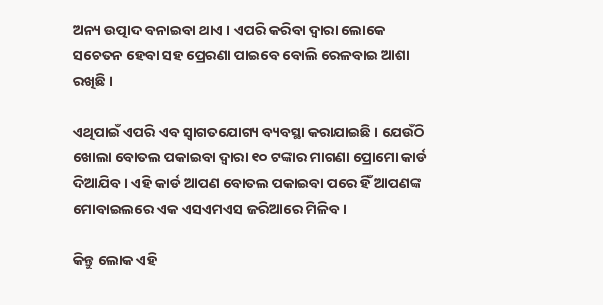ଅନ୍ୟ ଉତ୍ପାଦ ବନାଇବା ଥାଏ । ଏପରି କରିବା ଦ୍ୱାରା ଲୋକେ ସଚେତନ ହେବା ସହ ପ୍ରେରଣା ପାଇବେ ବୋଲି ରେଳବାଇ ଆଶା ରଖିଛି ।

ଏଥିପାଇଁ ଏପରି ଏବ ସ୍ୱାଗତଯୋଗ୍ୟ ବ୍ୟବସ୍ଥା କରାଯାଇଛି । ଯେଉଁଠି ଖୋଲା ବୋତଲ ପକାଇବା ଦ୍ୱାରା ୧୦ ଟଙ୍କାର ମାଗଣା ପ୍ରୋମୋ କାର୍ଡ ଦିଆଯିବ । ଏହି କାର୍ଡ ଆପଣ ବୋତଲ ପକାଇବା ପରେ ହିଁ ଆପଣଙ୍କ ମୋବାଇଲରେ ଏକ ଏସଏମଏସ ଜରିଆରେ ମିଳିବ ।

କିନ୍ତୁ ଲୋକ ଏହି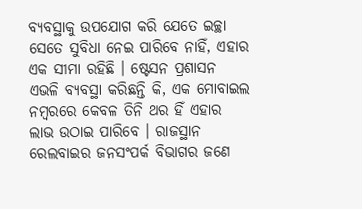ବ୍ୟବସ୍ଥାକୁ ଉପଯୋଗ କରି ଯେତେ ଇଚ୍ଛା ସେତେ ସୁବିଧା ନେଇ ପାରିବେ ନାହିଁ, ଏହାର ଏକ ସୀମା ରହିଛି । ଷ୍ଟେସନ ପ୍ରଶାସନ ଏଭଳି ବ୍ୟବସ୍ଥା କରିଛନ୍ତି କି, ଏକ ମୋବାଇଲ ନମ୍ବରରେ କେବଳ ତିନି ଥର ହିଁ ଏହାର ଲାଭ ଉଠାଇ ପାରିବେ । ରାଜସ୍ଥାନ ରେଲବାଇର ଜନସଂପର୍କ ବିଭାଗର ଜଣେ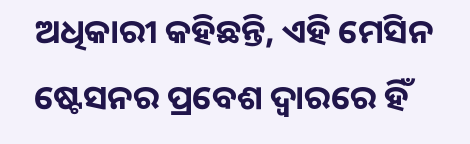ଅଧିକାରୀ କହିଛନ୍ତି, ଏହି ମେସିନ ଷ୍ଟେସନର ପ୍ରବେଶ ଦ୍ୱାରରେ ହିଁ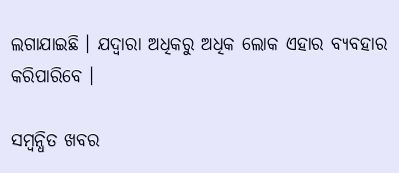ଲଗାଯାଇଛି । ଯଦ୍ୱାରା ଅଧିକରୁ ଅଧିକ ଲୋକ ଏହାର ବ୍ୟବହାର କରିପାରିବେ ।

ସମ୍ବନ୍ଧିତ ଖବର